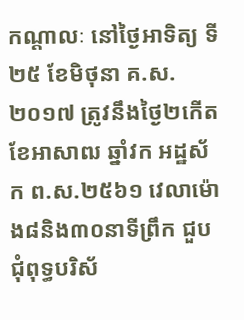កណ្តាលៈ នៅថ្ងៃអាទិត្យ ទី២៥ ខែមិថុនា គ.ស.២០១៧ ត្រូវនឹងថ្ងៃ២កើត ខែអាសាឍ ឆ្នាំវក អដ្ឋស័ក ព.ស.២៥៦១ វេលាម៉ោង៨និង៣០នាទីព្រឹក ជួបជុំពុទ្ធបរិស័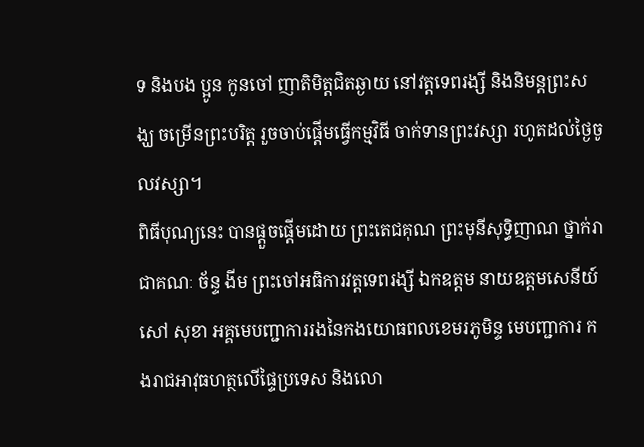ទ និងបង ប្អូន កូនចៅ ញាតិមិត្តជិតឆ្ងាយ នៅវត្តទេពរង្សី និងនិមន្តព្រះសង្ឃ ចម្រើនព្រះបរិត្ត រួចចាប់ផ្តើមធ្វើកម្មវិធី ចាក់ទានព្រះវស្សា រហូតដល់ថ្ងៃចូលវស្សា។
ពិធីបុណ្យនេះ បានផ្តួចផ្តើមដោយ ព្រះតេជគុណ ព្រះមុនីសុទ្ធិញាណ ថ្នាក់រាជាគណៈ ច័ន្ទ ងីម ព្រះចៅអធិការវត្តទេពរង្សី ឯកឧត្តម នាយឧត្តមសេនីយ៍ សៅ សុខា អគ្គមេបញ្ជាការរងនៃកងយោធពលខេមរភូមិន្ទ មេបញ្ជាការ កងរាជអាវុធហត្ថលើផ្ទៃប្រទេស និងលោ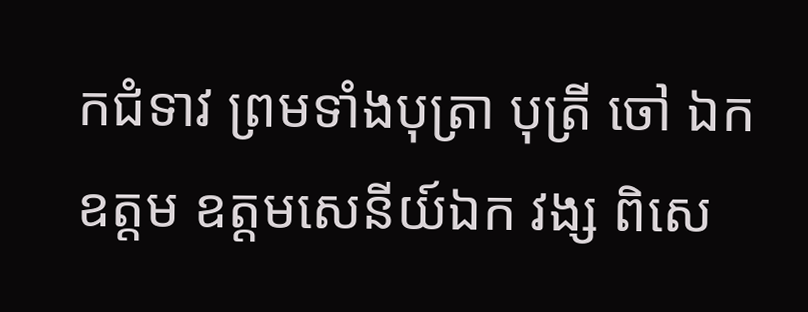កជំទាវ ព្រមទាំងបុត្រា បុត្រី ចៅ ឯកឧត្តម ឧត្តមសេនីយ៍ឯក វង្ស ពិសេ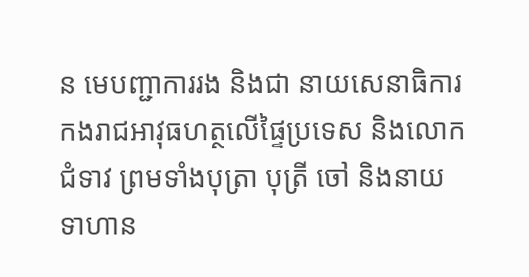ន មេបញ្ជាការរង និងជា នាយសេនាធិការ កងរាជអាវុធហត្ថលើផ្ទៃប្រទេស និងលោកជំទាវ ព្រមទាំងបុត្រា បុត្រី ចៅ និងនាយទាហាន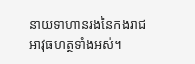នាយទាហានរងនៃកងរាជអាវុធហត្ថទាំងអស់។